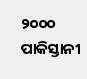୨୦୦୦ ପାକିସ୍ତାନୀ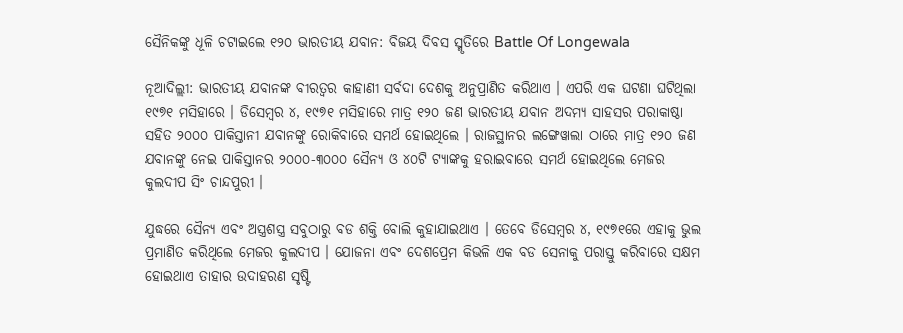ସୈନିକଙ୍କୁ ଧୂଳି ଚଟାଇଲେ ୧୨୦ ଭାରତୀୟ ଯବାନ: ବିଜୟ ଦିବସ ସ୍ମୃତିରେ Battle Of Longewala

ନୂଆଦିଲ୍ଲୀ: ଭାରତୀୟ ଯବାନଙ୍କ ବୀରତ୍ୱର କାହାଣୀ ସର୍ବଦା ଦେଶକୁ ଅନୁପ୍ରାଣିତ କରିଥାଏ । ଏପରି ଏକ ଘଟଣା ଘଟିଥିଲା ୧୯୭୧ ମସିହାରେ । ଡିସେମ୍ବର ୪, ୧୯୭୧ ମସିହାରେ ମାତ୍ର ୧୨୦ ଜଣ ଭାରତୀୟ ଯବାନ ଅଦମ୍ୟ ସାହସର ପରାକାଷ୍ଠା ସହିତ ୨୦୦୦ ପାକିସ୍ତାନୀ ଯବାନଙ୍କୁ ରୋକିବାରେ ସମର୍ଥ ହୋଇଥିଲେ । ରାଜସ୍ଥାନର ଲଙ୍ଗେୱାଲା ଠାରେ ମାତ୍ର ୧୨୦ ଜଣ ଯବାନଙ୍କୁ ନେଇ ପାକିସ୍ତାନର ୨୦୦୦-୩୦୦୦ ସୈନ୍ୟ ଓ ୪୦ଟି ଟ୍ୟାଙ୍କକୁ ହରାଇବାରେ ସମର୍ଥ ହୋଇଥିଲେ ମେଜର କୁଲଦୀପ ସିଂ ଚାନ୍ଦପୁରୀ ।

ଯୁଦ୍ଧରେ ସୈନ୍ୟ ଏବଂ ଅସ୍ତ୍ରଶସ୍ତ୍ର ସବୁଠାରୁ ବଡ ଶକ୍ତି ବୋଲି କୁହାଯାଇଥାଏ । ତେବେ ଡିସେମ୍ବର ୪, ୧୯୭୧ରେ ଏହାକୁ ଭୁଲ ପ୍ରମାଣିତ କରିଥିଲେ ମେଜର କୁଲଦୀପ । ଯୋଜନା ଏବଂ ଦେଶପ୍ରେମ କିଭଳି ଏକ ବଡ ସେନାକୁ ପରାସ୍ତୁ କରିବାରେ ସକ୍ଷମ ହୋଇଥାଏ ତାହାର ଉଦାହରଣ ସୃଷ୍ଟି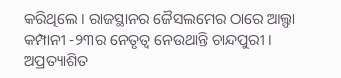କରିଥିଲେ । ରାଜସ୍ଥାନର ଜୈସଲମେର ଠାରେ ଆଲ୍ଫା କମ୍ପାନୀ -୨୩ର ନେତୃତ୍ୱ ନେଉଥାନ୍ତି ଚାନ୍ଦପୁରୀ । ଅପ୍ରତ୍ୟାଶିତ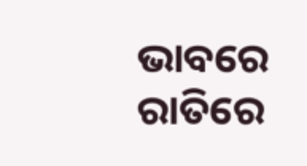ଭାବରେ ରାତିରେ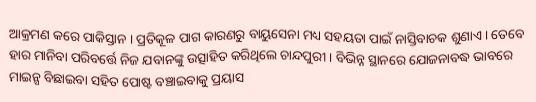ଆକ୍ରମଣ କରେ ପାକିସ୍ତାନ । ପ୍ରତିକୂଳ ପାଗ କାରଣରୁ ବାୟୁସେନା ମଧ୍ୟ ସହୟତା ପାଇଁ ନାସ୍ତିବାଚକ ଶୁଣାଏ । ତେବେ ହାର ମାନିବା ପରିବର୍ତ୍ତେ ନିଜ ଯବାନଙ୍କୁ ଉତ୍ସାହିତ କରିଥିଲେ ଚାନ୍ଦପୁରୀ । ବିଭିନ୍ନ ସ୍ଥାନରେ ଯୋଜନାବଦ୍ଧ ଭାବରେ ମାଇନ୍ସ ବିଛାଇବା ସହିତ ପୋଷ୍ଟ ବଞ୍ଚାଇବାକୁ ପ୍ରୟାସ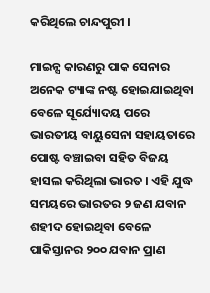କରିଥିଲେ ଚାନ୍ଦପୁରୀ ।

ମାଇନ୍ସ କାରଣରୁ ପାକ ସେନାର ଅନେକ ଟ୍ୟାଙ୍କ ନଷ୍ଟ ହୋଇଯାଇଥିବା ବେଳେ ସୂର୍ଯ୍ୟୋଦୟ ପରେ ଭାରତୀୟ ବାୟୁସେନା ସହାୟତାରେ ପୋଷ୍ଟ ବଞ୍ଚାଇବା ସହିତ ବିଜୟ ହାସଲ କରିଥିଲା ଭାରତ । ଏହି ଯୁଦ୍ଧ ସମୟରେ ଭାରତର ୨ ଜଣ ଯବାନ ଶହୀଦ ହୋଇଥିବା ବେଳେ ପାକିସ୍ତାନର ୨୦୦ ଯବାନ ପ୍ରାଣ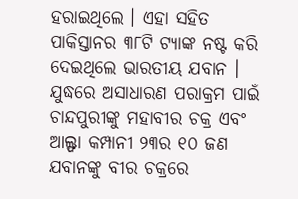ହରାଇଥିଲେ । ଏହା ସହିତ ପାକିସ୍ତାନର ୩୮ଟି ଟ୍ୟାଙ୍କ ନଷ୍ଟ କରି ଦେଇଥିଲେ ଭାରତୀୟ ଯବାନ । ଯୁଦ୍ଧରେ ଅସାଧାରଣ ପରାକ୍ରମ ପାଇଁ ଚାନ୍ଦପୁରୀଙ୍କୁ ମହାବୀର ଚକ୍ର ଏବଂ ଆଲ୍ଫା କମ୍ପାନୀ ୨୩ର ୧୦ ଜଣ ଯବାନଙ୍କୁ ବୀର ଚକ୍ରରେ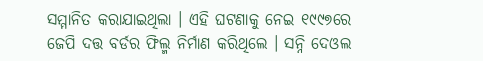ସମ୍ମାନିତ କରାଯାଇଥିଲା । ଏହି ଘଟଣାକୁ ନେଇ ୧୯୯୭ରେ ଜେପି ଦତ୍ତ ବର୍ଡର ଫିଲ୍ମ ନିର୍ମାଣ କରିଥିଲେ । ସନ୍ନି ଦେଓଲ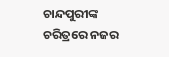ଚାନ୍ଦପୁରୀଙ୍କ ଚରିତ୍ରରେ ନଜର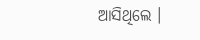ଆସିଥିଲେ ।